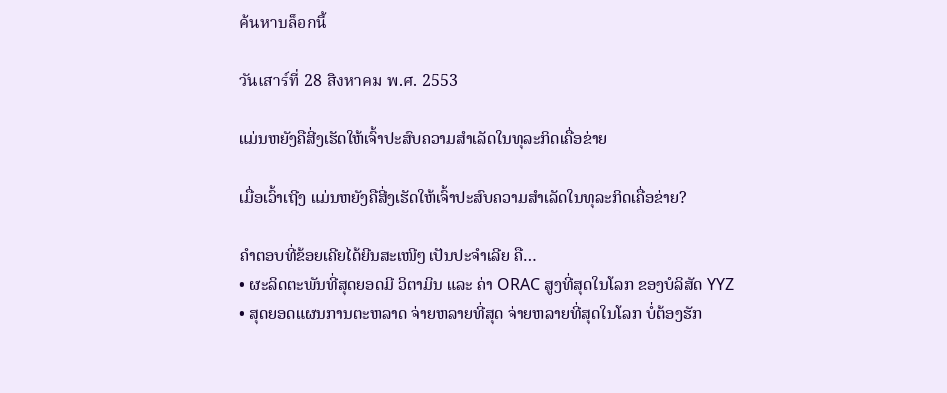ค้นหาบล็อกนี้

วันเสาร์ที่ 28 สิงหาคม พ.ศ. 2553

ແມ່ນຫຍັງຄືສີ່ງເຮັດໃຫ້ເຈົ້າປະສົບຄວາມສຳເລັດໃນທຸລະກິດເຄື່ອຂ່າຍ

ເມື່ອເວົ້າເຖີງ ແມ່ນຫຍັງຄືສີ່ງເຮັດໃຫ້ເຈົ້າປະສົບຄວາມສຳເລັດໃນທຸລະກິດເຄື່ອຂ່າຍ?

ຄຳຕອບທີ່ຂ້ອຍເຄີຍໄດ້ຍີນສະເໜີໆ ເປັນປະຈຳເລີຍ ຄື…
• ຜະລິດຕະພັນທີ່ສຸດຍອດມີ ວິຕາມິນ ແລະ ຄ່າ ORAC ສູງທີ່ສຸດໃນໂລກ ຂອງບໍລິສັດ YYZ
• ສຸດຍອດແຜນການຕະຫລາດ ຈ່າຍຫລາຍທີ່ສຸດ ຈ່າຍຫລາຍທີ່ສຸດໃນໂລກ ບໍ່ຕ້ອງຮັກ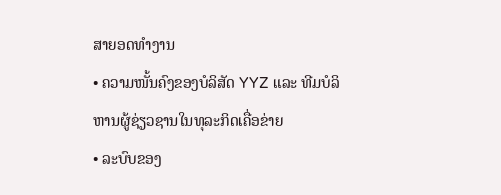ສາຍອດທຳງານ
• ຄວາມໜັ້ນຄົງຂອງບໍລິສັດ YYZ ແລະ ທີມບໍລິຫານຜູ້ຊ່ຽວຊານໃນທຸລະກິດເຄື່ອຂ່າຍ
• ລະບົບຂອງ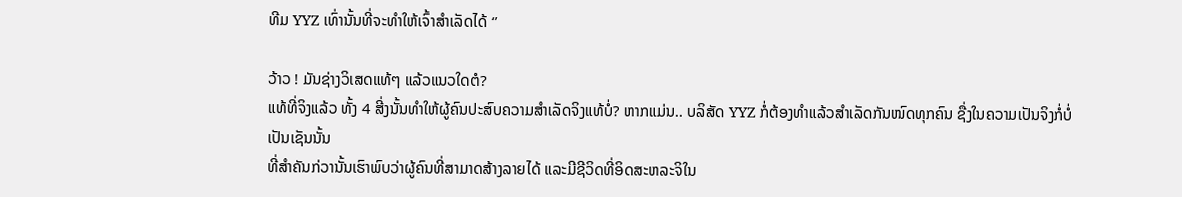ທີມ YYZ ເທົ່ານັ້ນທີ່ຈະທຳໃຫ້ເຈົ້າສຳເລັດໄດ້ ‘’

ວ້າວ ! ມັນຊ່າງວິເສດແທ້ໆ ແລ້ວແນວໃດຕໍ?
ແທ້ທີ່ຈິງແລ້ວ ທັ້ງ 4 ສີ່ງນັ້ນທຳໃຫ້ຜູ້ຄົນປະສົບຄວາມສຳເລັດຈິງແທ້ບໍ່? ຫາກແມ່ນ.. ບລິສັດ YYZ ກໍ່ຕ້ອງທຳແລ້ວສຳເລັດກັນໜົດທຸກຄົນ ຊື່ງໃນຄວາມເປັນຈິງກໍ່ບໍ່ເປັນເຊັນນັ້ນ
ທີ່ສຳຄັນກ່ວານັ້ນເຮົາພົບວ່າຜູ້ຄົນທີ່ສາມາດສ້າງລາຍໄດ້ ແລະມີຊີວິດທີ່ອິດສະຫລະຈິໃນ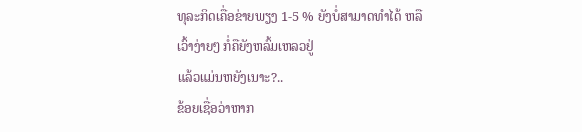ທຸລະກິດເຄື່ອຂ່າຍພຽງ 1-5 % ຍັງບໍ່ສາມາດທຳໄດ້ ຫລືເວົ້າງ່າຍໆ ກໍ່ຄືຍັງຫລົ້ມເຫລວຢູ່
ແລ້ວແມ່ນຫຍັງເນາະ?..
ຂ້ອຍເຊື່ອວ່າຫາກ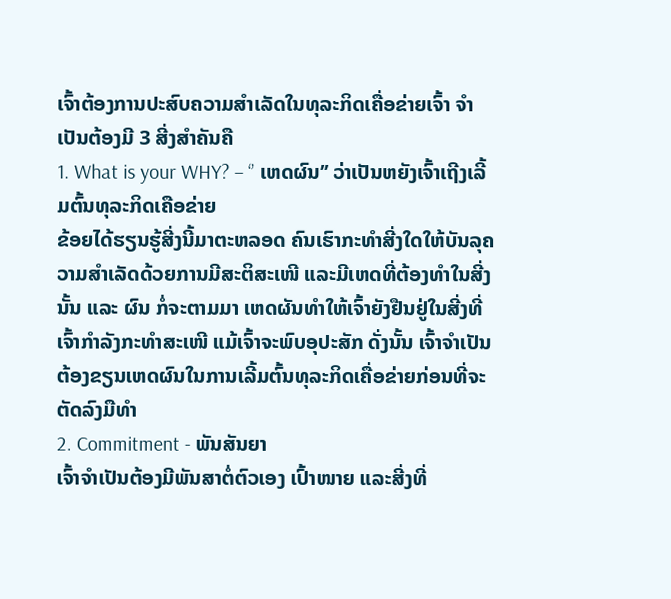ເຈົ້າຕ້ອງການປະສົບຄວາມສຳເລັດໃນທຸລະກິດເຄື່ອຂ່າຍເຈົ້າ ຈຳເປັນຕ້ອງມີ 3 ສີ່ງສຳຄັນຄື
1. What is your WHY? – ‘’ ເຫດຜົນ’’ ວ່າເປັນຫຍັງເຈົ້າເຖີງເລີ້ມຕົ້ນທຸລະກິດເຄືອຂ່າຍ
ຂ້ອຍໄດ້ຮຽນຮູ້ສີ່ງນີ້ມາຕະຫລອດ ຄົນເຮົາກະທຳສີ່ງໃດໃຫ້ບັນລຸຄວາມສຳເລັດດ້ວຍການມີສະຕິສະເໜີ ແລະມີເຫດທີ່ຕ້ອງທຳໃນສີ່ງນັ້ນ ແລະ ຜົນ ກໍ່ຈະຕາມມາ ເຫດຜັນທຳໃຫ້ເຈົ້າຍັງຢືນຢູ່ໃນສີ່ງທີ່ເຈົ້າກຳລັງກະທຳສະເໜີ ແມ້ເຈົ້າຈະພົບອຸປະສັກ ດັ່ງນັ້ນ ເຈົ້າຈຳເປັນຕ້ອງຂຽນເຫດຜົນໃນການເລີ້ມຕົ້ນທຸລະກິດເຄື່ອຂ່າຍກ່ອນທີ່ຈະຕັດລົງມືທຳ
2. Commitment - ພັນສັນຍາ
ເຈົ້າຈຳເປັນຕ້ອງມີພັນສາຕໍ່ຕົວເອງ ເປົ້າໜາຍ ແລະສີ່ງທີ່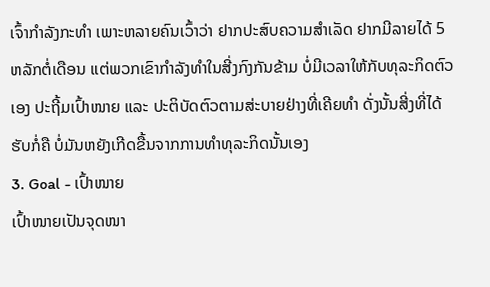ເຈົ້າກຳລັງກະທຳ ເພາະຫລາຍຄົນເວົ້າວ່າ ຢາກປະສົບຄວາມສຳເລັດ ຢາກມີລາຍໄດ້ 5 ຫລັກຕໍ່ເດືອນ ແຕ່ພວກເຂົາກຳລັງທຳໃນສີ່ງກົງກັນຂ້າມ ບໍ່ມີເວລາໃຫ້ກັບທຸລະກິດຕົວເອງ ປະຖີ້ມເປົ້າໜາຍ ແລະ ປະຕິບັດຕົວຕາມສ່ະບາຍຢ່າງທີ່ເຄີຍທຳ ດັ່ງນັ້ນສີ່ງທີ່ໄດ້ຮັບກໍ່ຄື ບໍ່ມັນຫຍັງເກີດຂື້ນຈາກການທຳທຸລະກິດນັ້ນເອງ
3. Goal - ເປົ້າໜາຍ
ເປົ້າໜາຍເປັນຈຸດໜາ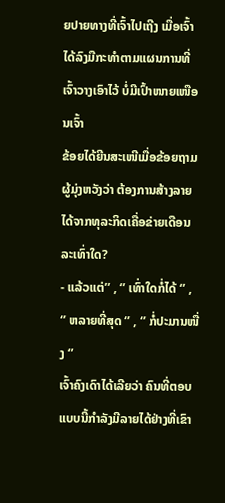ຍປາຍທາງທີ່ເຈົ້າໄປເຖີງ ເມື່ອເຈົ້າໄດ້ລົງມືກະທຳຕາມແຜນການທີ່ເຈົ້າວາງເອົາໄວ້ ບໍ່ມີເປົ້າໜາຍເໜືອນເຈົ້າ
ຂ້ອຍໄດ້ຍີນສະເໜີເມື່ອຂ້ອຍຖາມຜູ້ມຸ່ງຫວັງວ່າ ຕ້ອງການສ້າງລາຍໄດ້ຈາກທຸລະກິດເຄື່ອຂ່າຍເດືອນລະເທົ່າໃດ?
- ແລ້ວແຕ່’’ , ‘’ ເທົ່າໃດກໍ່ໄດ້ ‘’ , ‘’ ຫລາຍທີ່ສຸດ ‘’ , ‘’ ກໍ່ປະມານໜື່ງ ‘’
ເຈົ້າຄົງເດົາໄດ້ເລີຍວ່າ ຄົນທີ່ຕອບແບບນີ້ກຳລັງມີລາຍໄດ້ຢ່າງທີ່ເຂົາ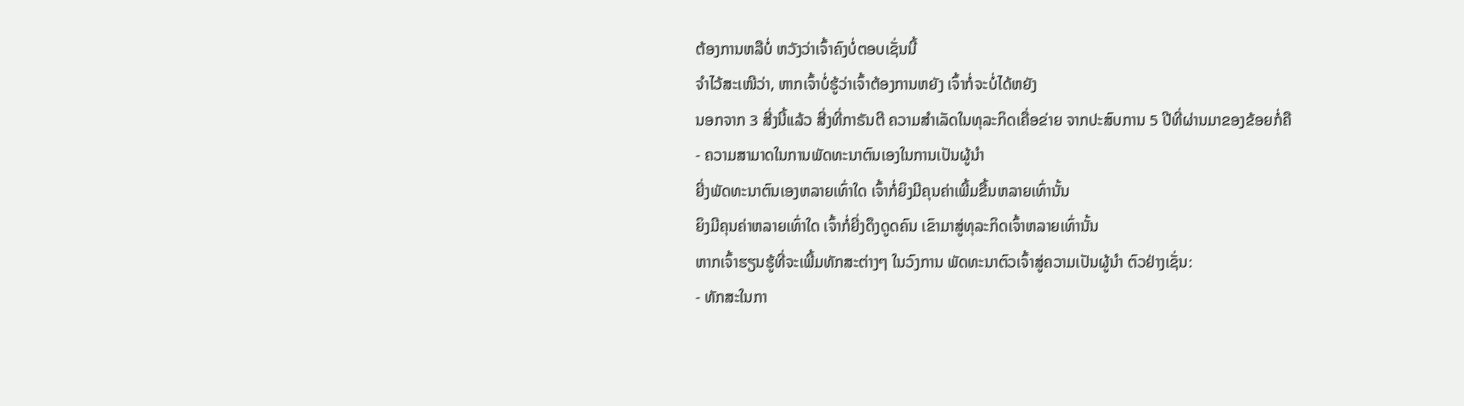ຕ້ອງການຫລືບໍ່ ຫວັງວ່າເຈົ້າຄົງບໍ່ຕອບເຊັ່ນນີ້
ຈຳໄວ້ສະເໜີວ່າ, ຫາກເຈົ້າບໍ່ຮູ້ວ່າເຈົ້າຕ້ອງການຫຍັງ ເຈົ້າກໍ່ຈະບໍ່ໄດ້ຫຍັງ
ນອກຈາກ 3 ສີ່ງນີ້ແລ້ວ ສີ່ງທີ່ກາຣັນຕີ ຄວາມສຳເລັດໃນທຸລະກິດເຄື່ອຂ່າຍ ຈາກປະສົບການ 5 ປີທີ່ຜ່ານມາຂອງຂ້ອຍກໍ່ຄື
- ຄວາມສາມາດໃນການພັດທະນາຕົນເອງໃນການເປັນຜູ້ນຳ
ຍີ່ງພັດທະນາຕົນເອງຫລາຍເທົ່າໃດ ເຈົ້າກໍ່ຍິງມີຄຸນຄ່າເພີ້ມຂື້ນຫລາຍເທົ່ານັ້ນ
ຍິງມີຄຸນຄ່າຫລາຍເທົ່າໃດ ເຈົ້າກໍ່ຍີ່ງດຶງດູດຄົນ ເຂົາມາສູ່ທຸລະກິດເຈົ້າຫລາຍເທົ່ານັ້ນ
ຫາກເຈົ້າຮຽນຮູ້ທີ່ຈະເພີ້ມທັກສະຕ່າງໆ ໃນວົງການ ພັດທະນາຕົວເຈົ້າສູ່ຄວາມເປັນຜູ້ນຳ ຕົວຢ່າງເຊັ່ນ:
- ທັກສະໃນກາ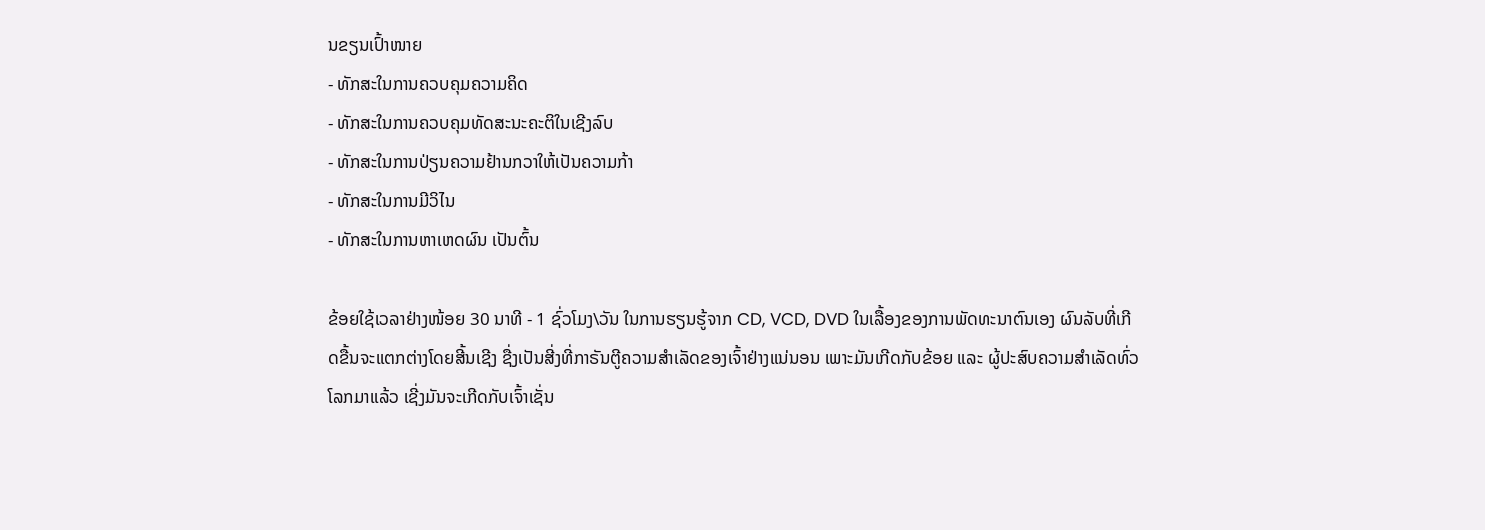ນຂຽນເປົ້າໜາຍ
- ທັກສະໃນການຄວບຄຸມຄວາມຄິດ
- ທັກສະໃນການຄວບຄຸມທັດສະນະຄະຕິໃນເຊີງລົບ
- ທັກສະໃນການປ່ຽນຄວາມຢ້ານກວາໃຫ້ເປັນຄວາມກ້າ
- ທັກສະໃນການມີວິໄນ
- ທັກສະໃນການຫາເຫດຜົນ ເປັນຕົ້ນ

ຂ້ອຍໃຊ້ເວລາຢ່າງໜ້ອຍ 30 ນາທີ - 1 ຊົ່ວໂມງ\ວັນ ໃນການຮຽນຮູ້ຈາກ CD, VCD, DVD ໃນເລື້ອງຂອງການພັດທະນາຕົນເອງ ຜົນລັບທີ່ເກີດຂື້ນຈະແຕກຕ່າງໂດຍສີ້ນເຊີງ ຊື່ງເປັນສີ່ງທີ່ກາຣັນຕີູຄວາມສຳເລັດຂອງເຈົ້າຢ່າງແນ່ນອນ ເພາະມັນເກີດກັບຂ້ອຍ ແລະ ຜູ້ປະສົບຄວາມສຳເລັດທົ່ວໂລກມາແລ້ວ ເຊີ່ງມັນຈະເກີດກັບເຈົ້າເຊັ່ນ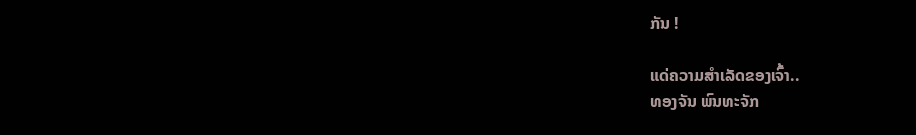ກັນ !

ແດ່ຄວາມສຳເລັດຂອງເຈົ້າ..
ທອງຈັນ ພົນທະຈັກ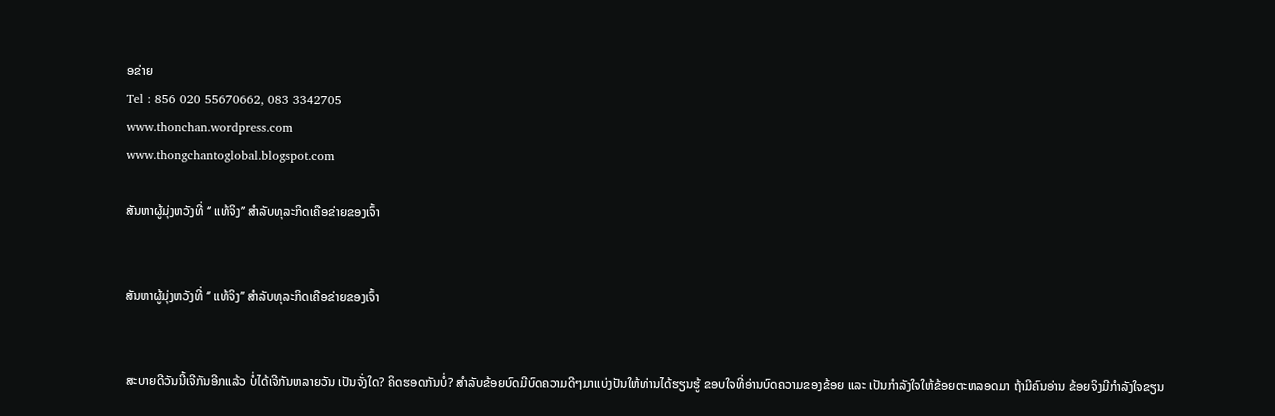ອຂ່າຍ
Tel : 856 020 55670662, 083 3342705
www.thonchan.wordpress.com
www.thongchantoglobal.blogspot.com

ສັນຫາຜູ້ມຸ່ງຫວັງທີ່ ‘’ ແທ້ຈິງ’’ ສຳລັບທຸລະກິດເຄືອຂ່າຍຂອງເຈົ້າ


ສັນຫາຜູ້ມຸ່ງຫວັງທີ່ ‘’ ແທ້ຈິງ’’ ສຳລັບທຸລະກິດເຄືອຂ່າຍຂອງເຈົ້າ


ສະບາຍດີວັນນີ້ເຈີກັນອີກແລ້ວ ບໍ່ໄດ້ເຈີກັນຫລາຍວັນ ເປັນຈັ່ງໃດ? ຄິດຮອດກັນບໍ່? ສຳລັບຂ້ອຍບົດມີບົດຄວາມດີໆມາແບ່ງປັນໃຫ້ທ່ານໄດ້ຮຽນຮູ້ ຂອບໃຈທີ່ອ່ານບົດຄວາມຂອງຂ້ອຍ ແລະ ເປັນກຳລັງໃຈໃຫ້ຂ້ອຍຕະຫລອດມາ ຖ້າມີຄົນອ່ານ ຂ້ອຍຈິງມີກຳລັງໃຈຂຽນ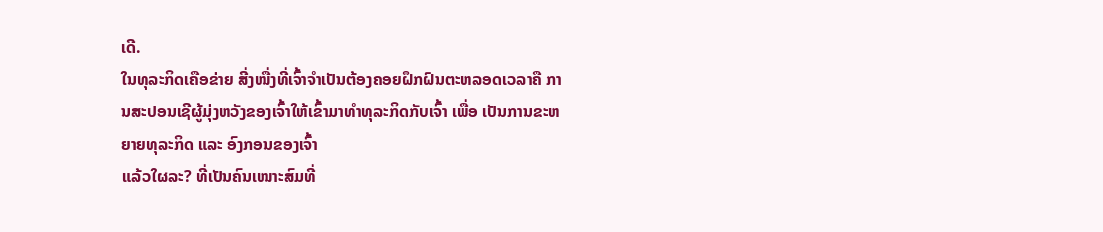ເດີ.
ໃນທຸລະກິດເຄືອຂ່າຍ ສີ່ງໜື່ງທີ່ເຈົ້າຈຳເປັນຕ້ອງຄອຍຝຶກຝົນຕະຫລອດເວລາຄື ການສະປອນເຊີຜູ້ມຸ່ງຫວັງຂອງເຈົ້າໃຫ້ເຂົ້າມາທຳທຸລະກິດກັບເຈົ້າ ເພື່ອ ເປັນການຂະຫຍາຍທຸລະກິດ ແລະ ອົງກອນຂອງເຈົ້າ
ແລ້ວໃຜລະ? ທີ່ເປັນຄົນເໜາະສົມທີ່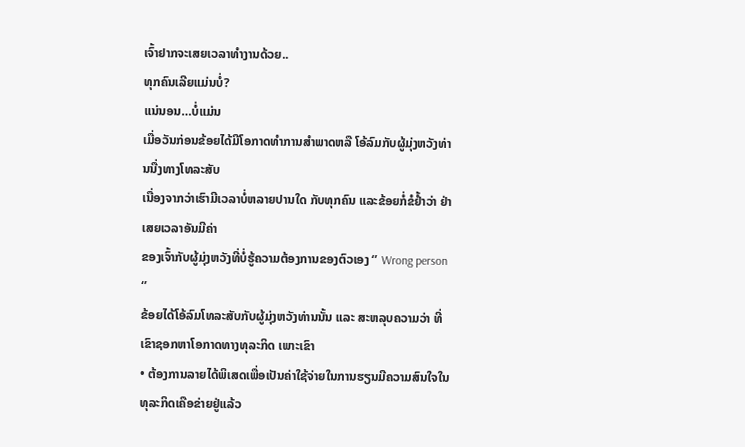ເຈົ້າຢາກຈະເສຍເວລາທຳງານດ້ວຍ..
ທຸກຄົນເລີຍແມ່ນບໍ່?
ແນ່ນອນ…ບໍ່ແມ່ນ
ເມື່ອວັນກ່ອນຂ້ອຍໄດ້ມີໂອກາດທຳການສຳພາດຫລື ໂອ້ລົມກັບຜູ້ມຸ່ງຫວັງທ່ານນື່ງທາງໂທລະສັບ
ເນື່ອງຈາກວ່າເຮົາມີເວລາບໍ່ຫລາຍປານໃດ ກັບທຸກຄົນ ແລະຂ້ອຍກໍ່ຂໍຢ້ຳວ່າ ຢ່າເສຍເວລາອັນມີຄ່າ
ຂອງເຈົ້າກັບຜູ້ມຸ່ງຫວັງທີ່ບໍ່ຮູ້ຄວາມຕ້ອງການຂອງຕົວເອງ ‘’ Wrong person ‘’
ຂ້ອຍໄດ້ໂອ້ລົມໂທລະສັບກັບຜູ້ມຸ່ງຫວັງທ່ານນັ້ນ ແລະ ສະຫລຸບຄວາມວ່າ ທີ່ເຂົາຊອກຫາໂອກາດທາງທຸລະກິດ ເພາະເຂົາ
• ຕ້ອງການລາຍໄດ້ພິເສດເພື່ອເປັນຄ່າໃຊ້ຈ່າຍໃນການຮຽນມີຄວາມສົນໃຈໃນທຸລະກິດເຄືອຂ່າຍຢູ່ແລ້ວ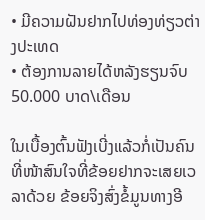• ມີຄວາມຝັນຢາກໄປທ່ອງທ່ຽວຕ່າງປະເທດ
• ຕ້ອງການລາຍໄດ້ຫລັງຮຽນຈົບ 50.000 ບາດ\ເດືອນ

ໃນເບື້ອງຕົ້ນຟັງເບີ່ງແລ້ວກໍ່ເປັນຄົນທີ່ໜ້າສົນໃຈທີ່ຂ້ອຍຢາກຈະເສຍເວລາດ້ວຍ ຂ້ອຍຈິງສົ່ງຂໍ້ມູນທາງອີ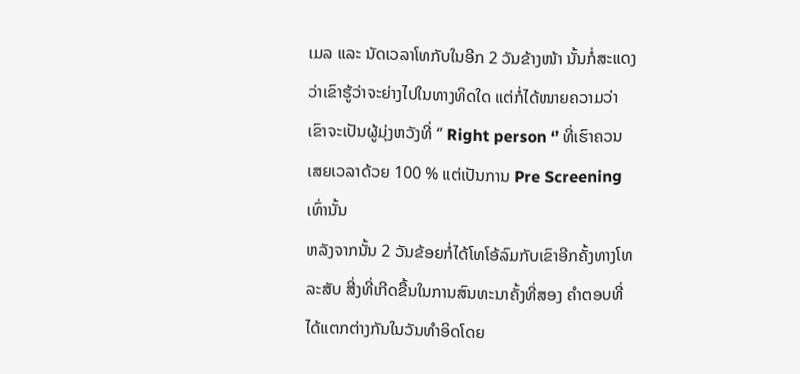ເມລ ແລະ ນັດເວລາໂທກັບໃນອີກ 2 ວັນຂ້າງໜ້າ ນັ້ນກໍ່ສະແດງວ່າເຂົາຮູ້ວ່າຈະຍ່າງໄປໃນທາງທິດໃດ ແຕ່ກໍ່ໄດ້ໜາຍຄວາມວ່າເຂົາຈະເປັນຜູ້ມຸ່ງຫວັງທີ່ ‘’ Right person ‘’ ທີ່ເຮົາຄວນເສຍເວລາດ້ວຍ 100 % ແຕ່ເປັນການ Pre Screening ເທົ່ານັ້ນ
ຫລັງຈາກນັ້ນ 2 ວັນຂ້ອຍກໍ່ໄດ້ໂທໂອ້ລົມກັບເຂົາອີກຄັ້ງທາງໂທລະສັບ ສີ່ງທີ່ເກີດຂື້ນໃນການສົນທະນາຄັ້ງທີ່ສອງ ຄຳຕອບທີ່ໄດ້ແຕກຕ່າງກັນໃນວັນທຳອິດໂດຍ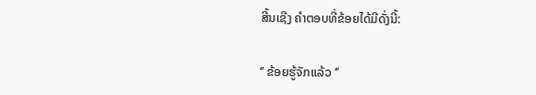ສີ້ນເຊີງ ຄຳຕອບທີ່ຂ້ອຍໄດ້ມີດັ່ງນີ້:

‘’ ຂ້ອຍຮູ້ຈັກແລ້ວ ‘’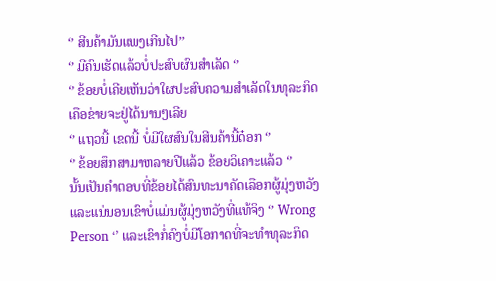‘’ ສີນຄ້າມັນແພງເກີນໄປ’’
‘’ ມີຄົນເຮັດແລ້ວບໍ່ປະສົບຜົນສຳເລັດ ‘’
‘’ ຂ້ອຍບໍ່ເຄີຍເຫັນວ່າໃຜປະສົບຄວາມສຳເລັດໃນທຸລະກິດເຄືອຂ່າຍຈະຢູ່ໄດ້ນານໆເລີຍ
‘’ ແຖວນີ້ ເຂດນີ້ ບໍ່ມີໃຜສົນໃນສີນຄ້ານີ້ດ໋ອກ ‘’
‘’ ຂ້ອຍສຶກສາມາຫລາຍປີແລ້ວ ຂ້ອຍວິເຄາະແລ້ວ ‘’
ນັ້ນເປັນຄຳຕອບທີ່ຂ້ອຍໄດ້ສົນທະນາຄັດເລືອກຜູ້ມຸ່ງຫວັງ ແລະແນ່ນອນເຂົາບໍ່ແມ່ນຜູ້ມຸ່ງຫວັງທີ່ແທ້ຈິງ ‘’ Wrong Person ‘’ ແລະເຂົາກໍ່ຄົງບໍ່ມີໂອກາດທີ່ຈະທຳທຸລະກິດ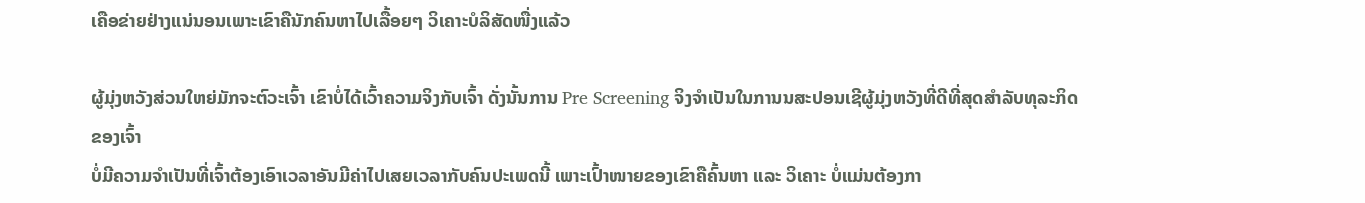ເຄືອຂ່າຍຢ່າງແນ່ນອນເພາະເຂົາຄືນັກຄົນຫາໄປເລື້ອຍໆ ວິເຄາະບໍລິສັດໜື່ງແລ້ວ

ຜູ້ມຸ່ງຫວັງສ່ວນໃຫຍ່ມັກຈະຕົວະເຈົ້າ ເຂົາບໍ່ໄດ້ເວົ້າຄວາມຈິງກັບເຈົ້າ ດັ່ງນັ້ນການ Pre Screening ຈິງຈຳເປັນໃນການນສະປອນເຊີຜູ້ມຸ່ງຫວັງທີ່ດີທີ່ສຸດສຳລັບທຸລະກິດຂອງເຈົ້າ
ບໍ່ມີຄວາມຈຳເປັນທີ່ເຈົ້າຕ້ອງເອົາເວລາອັນມີຄ່າໄປເສຍເວລາກັບຄົນປະເພດນີ້ ເພາະເປົ້າໜາຍຂອງເຂົາຄືຄົ້ນຫາ ແລະ ວິເຄາະ ບໍ່ແມ່ນຕ້ອງກາ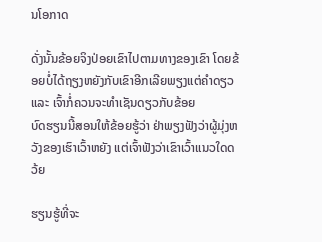ນໂອກາດ

ດັ່ງນັ້ນຂ້ອຍຈິງປ່ອຍເຂົາໄປຕາມທາງຂອງເຂົາ ໂດຍຂ້ອຍບໍ່ໄດ້ຖຽງຫຍັງກັບເຂົາອີກເລີຍພຽງແຕ່ຄຳດຽວ ແລະ ເຈົ້າກໍ່ຄວນຈະທຳເຊັນດຽວກັບຂ້ອຍ
ບົດຮຽນນີ້ສອນໃຫ້ຂ້ອຍຮູ້ວ່າ ຢ່າພຽງຟັງວ່າຜູ້ມຸ່ງຫວັງຂອງເຮົາເວົ້າຫຍັງ ແຕ່ເຈົ້າຟັງວ່າເຂົາເວົ້າແນວໃດດວ້ຍ

ຮຽນຮູ້ທີ່ຈະ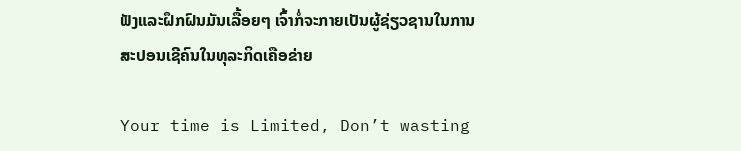ຟັງແລະຝຶກຝົນມັນເລື້ອຍໆ ເຈົ້າກໍ່ຈະກາຍເປັນຜູ້ຊ່ຽວຊານໃນການສະປອນເຊີຄົນໃນທຸລະກິດເຄືອຂ່າຍ

Your time is Limited, Don’t wasting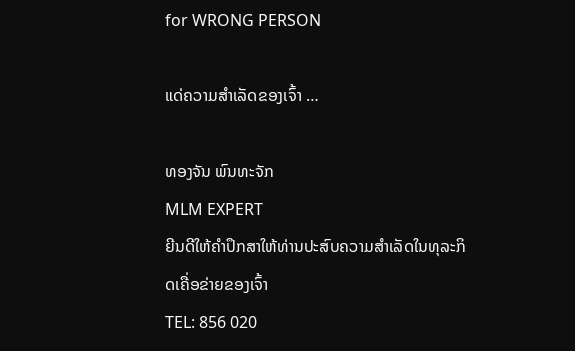for WRONG PERSON

ແດ່ຄວາມສຳເລັດຂອງເຈົ້າ …

ທອງຈັນ ພົນທະຈັກ
MLM EXPERT
ຍີນດີໃຫ້ຄຳປຶກສາໃຫ້ທ່ານປະສົບຄວາມສຳເລັດໃນທຸລະກິດເຄື່ອຂ່າຍຂອງເຈົ້າ
TEL: 856 020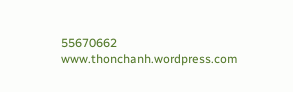55670662
www.thonchanh.wordpress.com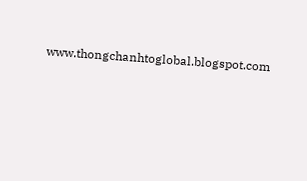www.thongchanhtoglobal.blogspot.com